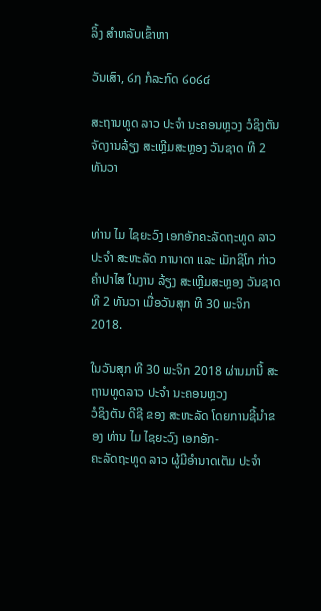ລິ້ງ ສຳຫລັບເຂົ້າຫາ

ວັນເສົາ, ໒໗ ກໍລະກົດ ໒໐໒໔

ສະຖານທູດ ລາວ ປະຈຳ ນະຄອນຫຼວງ ວໍຊິງຕັນ ຈັດງານລ້ຽງ ສະເຫຼີມສະຫຼອງ ວັນຊາດ ທີ 2 ທັນວາ


ທ່ານ ໄມ ໄຊຍະວົງ ເອກອັກຄະລັດຖະທູດ ລາວ ປະຈຳ ສະຫະລັດ ການາດາ ແລະ ເມັກຊິໂກ ກ່າວຄຳປາໄສ ໃນງານ ລ້ຽງ ສະເຫຼີມສະຫຼອງ ວັນຊາດທີ 2 ທັນວາ ເມື່ອວັນສຸກ ທີ 30 ພະຈິກ 2018.

ໃນວັນສຸກ ທີ 30 ພະຈິກ 2018 ຜ່ານມານີ້ ສະຖານທູດລາວ ປະຈຳ ນະຄອນຫຼວງ
ວໍຊິງຕັນ ດີຊີ ຂອງ ສະຫະລັດ ໂດຍການຊີ້ນຳຂອງ ທ່ານ ໄມ ໄຊຍະວົງ ເອກອັກ-
ຄະລັດຖະທູດ ລາວ ຜູ້ມີອຳນາດເຕັມ ປະຈຳ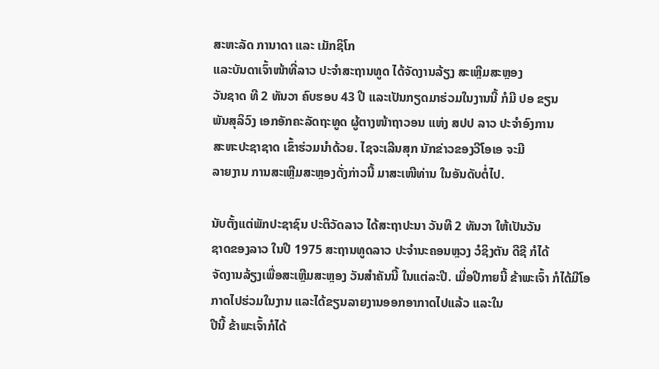ສະຫະລັດ ການາດາ ແລະ ເມັກຊິໂກ
ແລະບັນດາເຈົ້າໜ້າທີ່ລາວ ປະຈຳສະຖານທູດ ໄດ້ຈັດງານລ້ຽງ ສະເຫຼີມສະຫຼອງ
ວັນຊາດ ທີ 2 ທັນວາ ຄົບຮອບ 43 ປີ ແລະເປັນກຽດມາຮ່ວມໃນງານນີ້ ກໍມີ ປອ ຂຽນ
ພັນສຸລິວົງ ເອກອັກຄະລັດຖະທູດ ຜູ້ຕາງໜ້າຖາວອນ ແຫ່ງ ສປປ ລາວ ປະຈຳອົງການ
ສະຫະປະຊາຊາດ ເຂົ້າຮ່ວມນຳດ້ວຍ. ໄຊຈະເລີນສຸກ ນັກຂ່າວຂອງວີໂອເອ ຈະມີ
ລາຍງານ ການສະເຫຼີມສະຫຼອງດັ່ງກ່າວນີ້ ມາສະເໜີທ່ານ ໃນອັນດັບຕໍ່ໄປ.

ນັບຕັ້ງແຕ່ພັກປະຊາຊົນ ປະຕິວັດລາວ ໄດ້ສະຖາປະນາ ວັນທີ 2 ທັນວາ ໃຫ້ເປັນວັນ
ຊາດຂອງລາວ ໃນປີ 1975 ສະຖານທູດລາວ ປະຈຳນະຄອນຫຼວງ ວໍຊິງຕັນ ດີຊີ ກໍໄດ້
ຈັດງານລ້ຽງເພື່ອສະເຫຼີມສະຫຼອງ ວັນສຳຄັນນີ້ ໃນແຕ່ລະປີ. ເມື່ອປີກາຍນີ້ ຂ້າພະເຈົ້າ ກໍໄດ້ມີໂອກາດໄປຮ່ວມໃນງານ ແລະໄດ້ຂຽນລາຍງານອອກອາກາດໄປແລ້ວ ແລະໃນ
ປີນີ້ ຂ້າພະເຈົ້າກໍໄດ້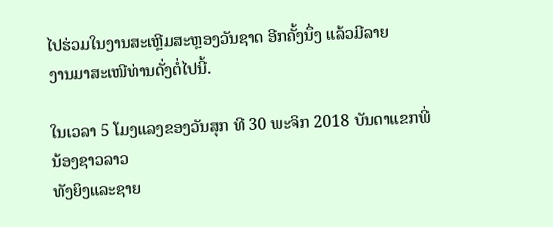ໄປຮ່ວມໃນງານສະເຫຼີມສະຫຼອງວັນຊາດ ອີກຄັ້ງນຶ່ງ ແລ້ວມີລາຍ
ງານມາສະເໜີທ່ານດັ່ງຕໍ່ໄປນີ້.

ໃນເວລາ 5 ໂມງແລງຂອງວັນສຸກ ທີ 30 ພະຈິກ 2018 ບັນດາແຂກພີ່ນ້ອງຊາວລາວ
ທັງຍິງແລະຊາຍ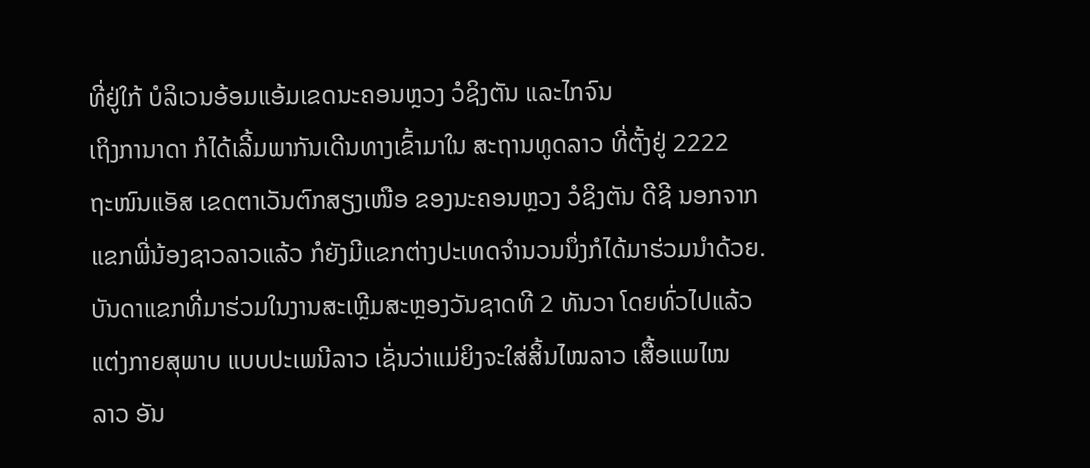ທີ່ຢູ່ໃກ້ ບໍລິເວນອ້ອມແອ້ມເຂດນະຄອນຫຼວງ ວໍຊິງຕັນ ແລະໄກຈົນ
ເຖິງການາດາ ກໍໄດ້ເລີ້ມພາກັນເດີນທາງເຂົ້າມາໃນ ສະຖານທູດລາວ ທີ່ຕັ້ງຢູ່ 2222
ຖະໜົນແອັສ ເຂດຕາເວັນຕົກສຽງເໜືອ ຂອງນະຄອນຫຼວງ ວໍຊິງຕັນ ດີຊີ ນອກຈາກ
ແຂກພີ່ນ້ອງຊາວລາວແລ້ວ ກໍຍັງມີແຂກຕ່າງປະເທດຈຳນວນນຶ່ງກໍໄດ້ມາຮ່ວມນຳດ້ວຍ.
ບັນດາແຂກທີ່ມາຮ່ວມໃນງານສະເຫຼີມສະຫຼອງວັນຊາດທີ 2 ທັນວາ ໂດຍທົ່ວໄປແລ້ວ
ແຕ່ງກາຍສຸພາບ ແບບປະເພນີລາວ ເຊັ່ນວ່າແມ່ຍິງຈະໃສ່ສິ້ນໄໝລາວ ເສື້ອແພໄໝ
ລາວ ອັນ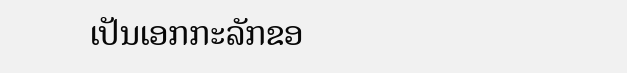ເປັນເອກກະລັກຂອ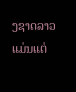ງຊາດລາວ ແມ່ນແຕ່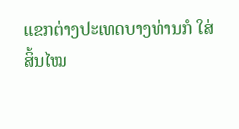ແຂກຕ່າງປະເທດບາງທ່ານກໍ ໃສ່
ສິ້ນໄໝ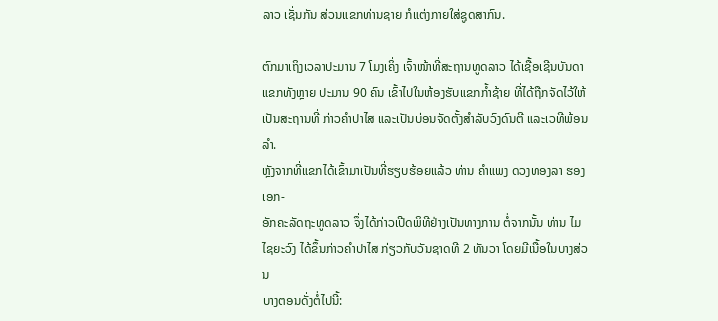ລາວ ເຊັ່ນກັນ ສ່ວນແຂກທ່ານຊາຍ ກໍແຕ່ງກາຍໃສ່ຊູດສາກົນ.

ຕົກມາເຖິງເວລາປະມານ 7 ໂມງເຄິ່ງ ເຈົ້າໜ້າທີ່ສະຖານທູດລາວ ໄດ້ເຊື້ອເຊີນບັນດາ
ແຂກທັງຫຼາຍ ປະມານ 90 ຄົນ ເຂົ້າໄປໃນຫ້ອງຮັບແຂກກໍ້າຊ້າຍ ທີ່ໄດ້ຖືກຈັດໄວ້ໃຫ້
ເປັນສະຖານທີ່ ກ່າວຄຳປາໄສ ແລະເປັນບ່ອນຈັດຕັ້ງສຳລັບວົງດົນຕີ ແລະເວທີພ້ອນລຳ.
ຫຼັງຈາກທີ່ແຂກໄດ້ເຂົ້າມາເປັນທີ່ຮຽບຮ້ອຍແລ້ວ ທ່ານ ຄຳແພງ ດວງທອງລາ ຮອງເອກ-
ອັກຄະລັດຖະທູດລາວ ຈຶ່ງໄດ້ກ່າວເປີດພິທີຢ່າງເປັນທາງການ ຕໍ່ຈາກນັ້ນ ທ່ານ ໄມ
ໄຊຍະວົງ ໄດ້ຂຶ້ນກ່າວຄຳປາໄສ ກ່ຽວກັບວັນຊາດທີ 2 ທັນວາ ໂດຍມີເນື້ອໃນບາງສ່ວນ
ບາງຕອນດັ່ງຕໍ່ໄປນີ້: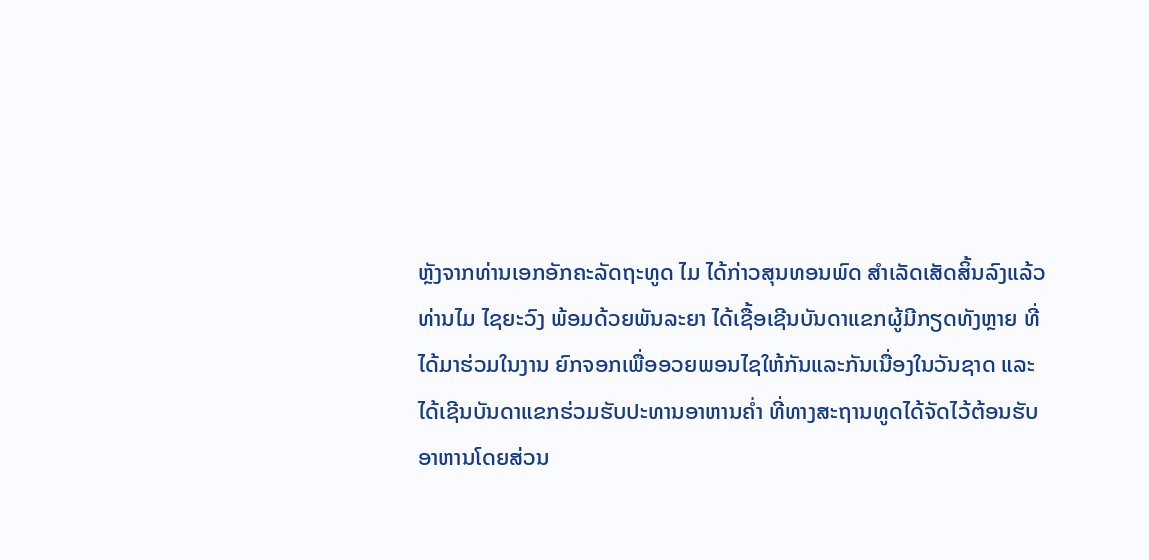ຫຼັງຈາກທ່ານເອກອັກຄະລັດຖະທູດ ໄມ ໄດ້ກ່າວສຸນທອນພົດ ສຳເລັດເສັດສິ້ນລົງແລ້ວ
ທ່ານໄມ ໄຊຍະວົງ ພ້ອມດ້ວຍພັນລະຍາ ໄດ້ເຊື້ອເຊີນບັນດາແຂກຜູ້ມີກຽດທັງຫຼາຍ ທີ່
ໄດ້ມາຮ່ວມໃນງານ ຍົກຈອກເພື່ອອວຍພອນໄຊໃຫ້ກັນແລະກັນເນື່ອງໃນວັນຊາດ ແລະ
ໄດ້ເຊີນບັນດາແຂກຮ່ວມຮັບປະທານອາຫານຄ່ຳ ທີ່ທາງສະຖານທູດໄດ້ຈັດໄວ້ຕ້ອນຮັບ
ອາຫານໂດຍສ່ວນ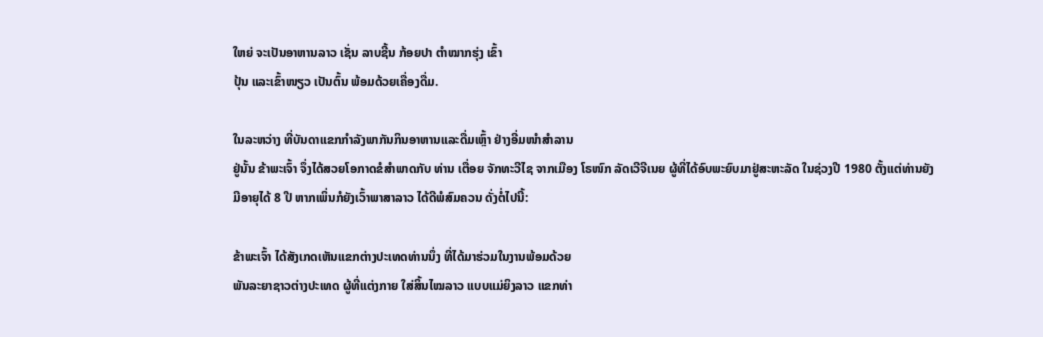ໃຫຍ່ ຈະເປັນອາຫານລາວ ເຊັ່ນ ລາບຊີ້ນ ກ້ອຍປາ ຕຳໝາກຮຸ່ງ ເຂົ້າ
ປຸ້ນ ແລະເຂົ້າໜຽວ ເປັນຕົ້ນ ພ້ອມດ້ວຍເຄື່ອງດື່ມ.

ໃນລະຫວ່າງ ທີ່ບັນດາແຂກກຳລັງພາກັນກິນອາຫານແລະດື່ມເຫຼົ້າ ຢ່າງອີ່ມໜຳສຳລານ
ຢູ່ນັ້ນ ຂ້າພະເຈົ້າ ຈຶ່ງໄດ້ສວຍໂອກາດຂໍສຳພາດກັບ ທ່ານ ເຕື່ອຍ ຈັກທະວີໄຊ ຈາກເມືອງ ໂຣໜົກ ລັດເວີຈີເນຍ ຜູ້ທີ່ໄດ້ອົບພະຍົບມາຢູ່ສະຫະລັດ ໃນຊ່ວງປີ 1980 ຕັ້ງແຕ່ທ່ານຍັງ
ມີອາຍຸໄດ້ 8 ປີ ຫາກເພິ່ນກໍຍັງເວົ້າພາສາລາວ ໄດ້ດີພໍສົມຄວນ ດັ່ງຕໍ່ໄປນີ້:

ຂ້າພະເຈົ້າ ໄດ້ສັງເກດເຫັນແຂກຕ່າງປະເທດທ່ານນຶ່ງ ທີ່ໄດ້ມາຮ່ວມໃນງານພ້ອມດ້ວຍ
ພັນລະຍາຊາວຕ່າງປະເທດ ຜູ້ທີ່ແຕ່ງກາຍ ໃສ່ສິ້ນໄໝລາວ ແບບແມ່ຍິງລາວ ແຂກທ່າ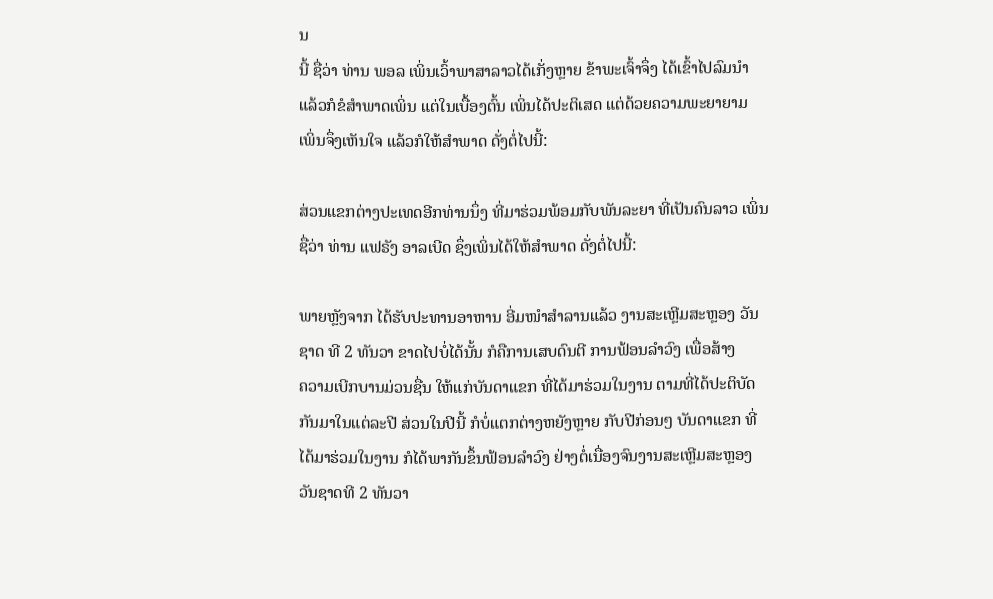ນ
ນີ້ ຊື່ວ່າ ທ່ານ ພອລ ເພິ່ນເວົ້າພາສາລາວໄດ້ເກັ່ງຫຼາຍ ຂ້າພະເຈົ້າຈຶ່ງ ໄດ້ເຂົ້າໄປລົມນຳ
ແລ້ວກໍຂໍສຳພາດເພິ່ນ ແຕ່ໃນເບື້ອງຕົ້ນ ເພິ່ນໄດ້ປະຕິເສດ ແຕ່ດ້ວຍຄວາມພະຍາຍາມ
ເພິ່ນຈຶ່ງເຫັນໃຈ ແລ້ວກໍໃຫ້ສຳພາດ ດັ່ງຕໍ່ໄປນີ້:

ສ່ວນແຂກຕ່າງປະເທດອີກທ່ານນຶ່ງ ທີ່ມາຮ່ວມພ້ອມກັບພັນລະຍາ ທີ່ເປັນຄົນລາວ ເພິ່ນ
ຊື່ວ່າ ທ່ານ ແຟຣັງ ອາລເບີດ ຊຶ່ງເພິ່ນໄດ້ໃຫ້ສຳພາດ ດັ່ງຕໍ່ໄປນີ້:

ພາຍຫຼັງຈາກ ໄດ້ຮັບປະທານອາຫານ ອີ່ມໜຳສຳລານແລ້ວ ງານສະເຫຼີມສະຫຼອງ ວັນ
ຊາດ ທີ 2 ທັນວາ ຂາດໄປບໍ່ໄດ້ນັ້ນ ກໍຄືການເສບດົນຕີ ການຟ້ອນລຳວົງ ເພື່ອສ້າງ
ຄວາມເບີກບານມ່ວນຊື່ນ ໃຫ້ແກ່ບັນດາແຂກ ທີ່ໄດ້ມາຮ່ວມໃນງານ ຕາມທີ່ໄດ້ປະຕິບັດ
ກັນມາໃນແຕ່ລະປີ ສ່ວນໃນປີນີ້ ກໍບໍ່ແຕກຕ່າງຫຍັງຫຼາຍ ກັບປີກ່ອນໆ ບັນດາແຂກ ທີ່
ໄດ້ມາຮ່ວມໃນງານ ກໍໄດ້ພາກັນຂຶ້ນຟ້ອນລຳວົງ ຢ່າງຕໍ່ເນື່ອງຈົນງານສະເຫຼີມສະຫຼອງ
ວັນຊາດທີ 2 ທັນວາ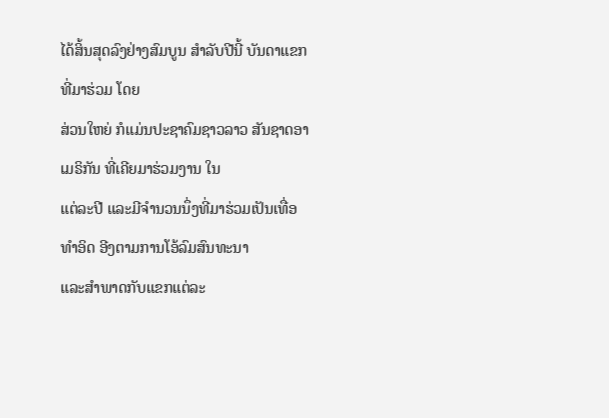ໄດ້ສິ້ນສຸດລົງຢ່າງສົມບູນ ສຳລັບປີນີ້ ບັນດາແຂກທີ່ມາຮ່ວມ ໂດຍ
ສ່ວນໃຫຍ່ ກໍແມ່ນປະຊາຄົມຊາວລາວ ສັນຊາດອາເມຣິກັນ ທີ່ເຄີຍມາຮ່ວມງານ ໃນ
ແຕ່ລະປີ ແລະມີຈຳນວນນຶ່ງທີ່ມາຮ່ວມເປັນເທື່ອທຳອິດ ອີງຕາມການໂອ້ລົມສົນທະນາ
ແລະສຳພາດກັບແຂກແຕ່ລະ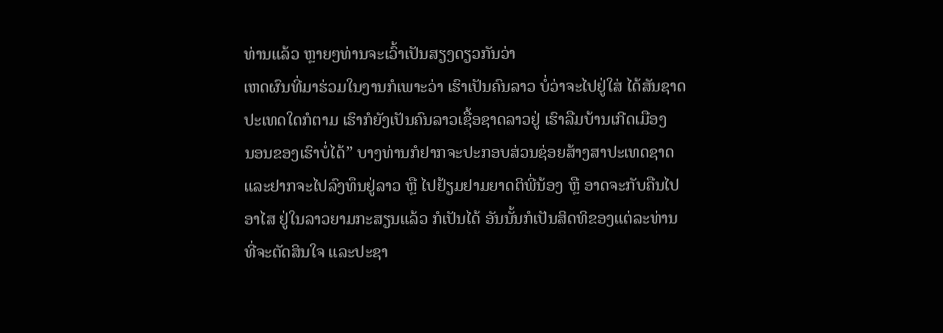ທ່ານແລ້ວ ຫຼາຍໆທ່ານຈະເວົ້າເປັນສຽງດຽວກັນວ່າ
ເຫດຜົນທີ່ມາຮ່ວມໃນງານກໍເພາະວ່າ ເຮົາເປັນຄົນລາວ ບໍ່ວ່າຈະໄປຢູ່ໃສ່ ໄດ້ສັນຊາດ
ປະເທດໃດກໍຕາມ ເຮົາກໍຍັງເປັນຄົນລາວເຊື້ອຊາດລາວຢູ່ ເຮົາລືມບ້ານເກີດເມືອງ
ນອນຂອງເຮົາບໍ່ໄດ້” ບາງທ່ານກໍຢາກຈະປະກອບສ່ວນຊ່ອຍສ້າງສາປະເທດຊາດ
ແລະຢາກຈະໄປລົງທຶນຢູ່ລາວ ຫຼື ໄປຢ້ຽມຢາມຍາດຕິພີ່ນ້ອງ ຫຼື ອາດຈະກັບຄືນໄປ
ອາໄສ ຢູ່ໃນລາວຍາມກະສຽນແລ້ວ ກໍເປັນໄດ້ ອັນນັ້ນກໍເປັນສິດທິຂອງແຕ່ລະທ່ານ
ທີ່ຈະຕັດສິນໃຈ ແລະປະຊາ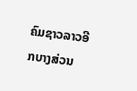ຄົມຊາວລາວອີກບາງສ່ວນ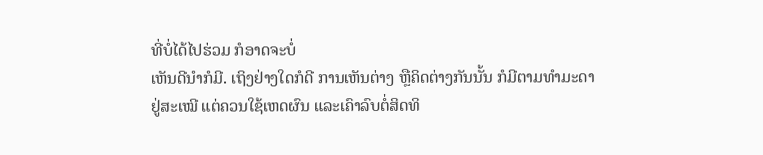ທີ່ບໍ່ໄດ້ໄປຮ່ວມ ກໍອາດຈະບໍ່
ເຫັນດີນຳກໍມີ. ເຖິງຢ່າງໃດກໍດີ ການເຫັນຕ່າງ ຫຼືຄິດຕ່າງກັນນັ້ນ ກໍມີຕາມທຳມະດາ
ຢູ່ສະເໝີ ແຕ່ຄວນໃຊ້ເຫດຜົນ ແລະເຄົາລົບຕໍ່ສິດທິ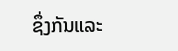ຊຶ່ງກັນແລະ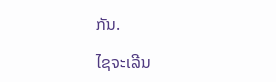ກັນ.

ໄຊຈະເລີນ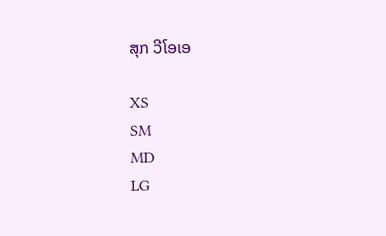ສຸກ ວີໂອເອ

XS
SM
MD
LG